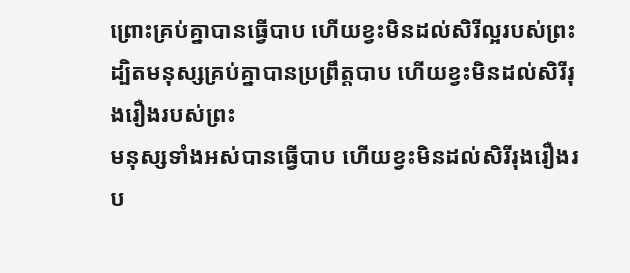ព្រោះគ្រប់គ្នាបានធ្វើបាប ហើយខ្វះមិនដល់សិរីល្អរបស់ព្រះ
ដ្បិតមនុស្សគ្រប់គ្នាបានប្រព្រឹត្តបាប ហើយខ្វះមិនដល់សិរីរុងរឿងរបស់ព្រះ
មនុស្សទាំងអស់បានធ្វើបាប ហើយខ្វះមិនដល់សិរីរុងរឿងរប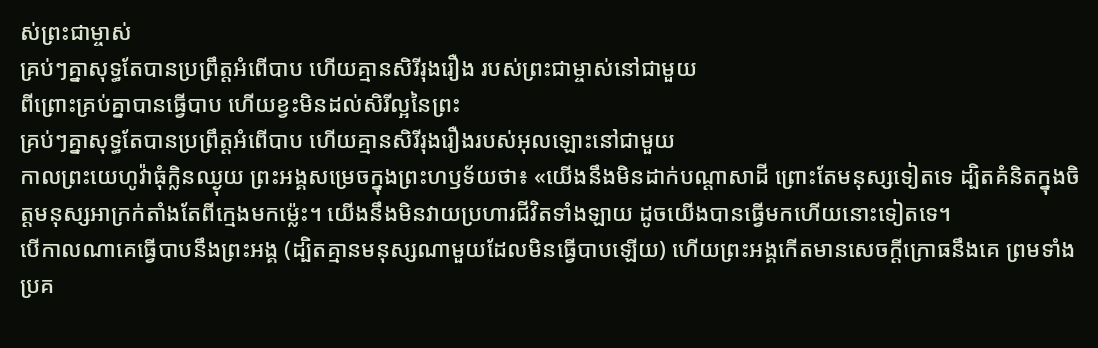ស់ព្រះជាម្ចាស់
គ្រប់ៗគ្នាសុទ្ធតែបានប្រព្រឹត្តអំពើបាប ហើយគ្មានសិរីរុងរឿង របស់ព្រះជាម្ចាស់នៅជាមួយ
ពីព្រោះគ្រប់គ្នាបានធ្វើបាប ហើយខ្វះមិនដល់សិរីល្អនៃព្រះ
គ្រប់ៗគ្នាសុទ្ធតែបានប្រព្រឹត្ដអំពើបាប ហើយគ្មានសិរីរុងរឿងរបស់អុលឡោះនៅជាមួយ
កាលព្រះយេហូវ៉ាធុំក្លិនឈ្ងុយ ព្រះអង្គសម្រេចក្នុងព្រះហឫទ័យថា៖ «យើងនឹងមិនដាក់បណ្ដាសាដី ព្រោះតែមនុស្សទៀតទេ ដ្បិតគំនិតក្នុងចិត្តមនុស្សអាក្រក់តាំងតែពីក្មេងមកម៉្លេះ។ យើងនឹងមិនវាយប្រហារជីវិតទាំងឡាយ ដូចយើងបានធ្វើមកហើយនោះទៀតទេ។
បើកាលណាគេធ្វើបាបនឹងព្រះអង្គ (ដ្បិតគ្មានមនុស្សណាមួយដែលមិនធ្វើបាបឡើយ) ហើយព្រះអង្គកើតមានសេចក្ដីក្រោធនឹងគេ ព្រមទាំងប្រគ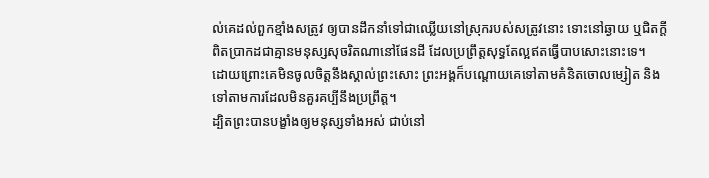ល់គេដល់ពួកខ្មាំងសត្រូវ ឲ្យបានដឹកនាំទៅជាឈ្លើយនៅស្រុករបស់សត្រូវនោះ ទោះនៅឆ្ងាយ ឬជិតក្តី
ពិតប្រាកដជាគ្មានមនុស្សសុចរិតណានៅផែនដី ដែលប្រព្រឹត្តសុទ្ធតែល្អឥតធ្វើបាបសោះនោះទេ។
ដោយព្រោះគេមិនចូលចិត្តនឹងស្គាល់ព្រះសោះ ព្រះអង្គក៏បណ្ដោយគេទៅតាមគំនិតចោលម្សៀត និងទៅតាមការដែលមិនគួរគប្បីនឹងប្រព្រឹត្ត។
ដ្បិតព្រះបានបង្ខាំងឲ្យមនុស្សទាំងអស់ ជាប់នៅ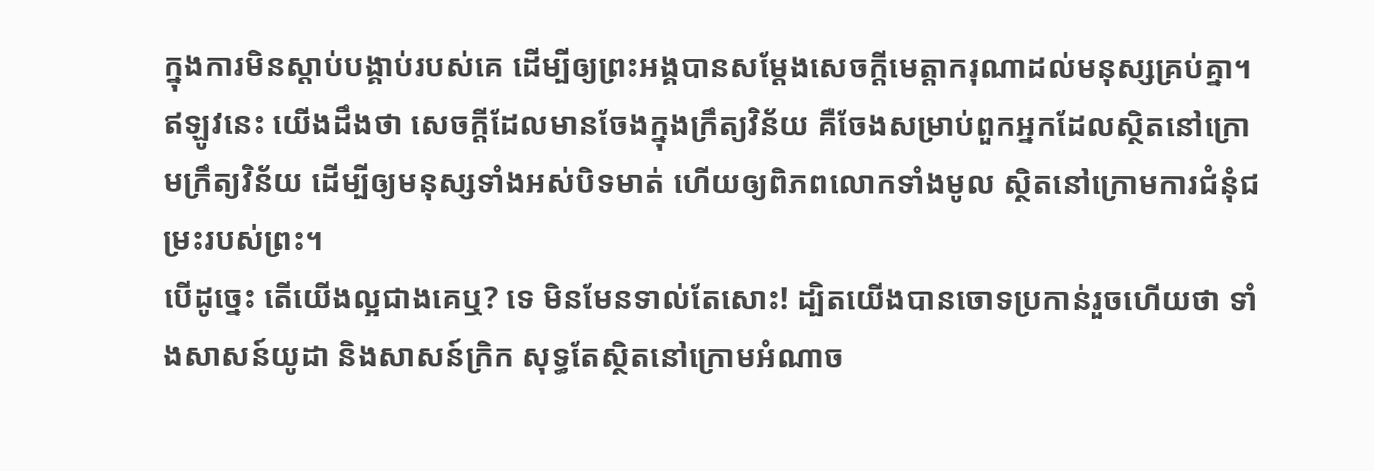ក្នុងការមិនស្តាប់បង្គាប់របស់គេ ដើម្បីឲ្យព្រះអង្គបានសម្ដែងសេចក្តីមេត្តាករុណាដល់មនុស្សគ្រប់គ្នា។
ឥឡូវនេះ យើងដឹងថា សេចក្តីដែលមានចែងក្នុងក្រឹត្យវិន័យ គឺចែងសម្រាប់ពួកអ្នកដែលសិ្ថតនៅក្រោមក្រឹត្យវិន័យ ដើម្បីឲ្យមនុស្សទាំងអស់បិទមាត់ ហើយឲ្យពិភពលោកទាំងមូល ស្ថិតនៅក្រោមការជំនុំជម្រះរបស់ព្រះ។
បើដូច្នេះ តើយើងល្អជាងគេឬ? ទេ មិនមែនទាល់តែសោះ! ដ្បិតយើងបានចោទប្រកាន់រួចហើយថា ទាំងសាសន៍យូដា និងសាសន៍ក្រិក សុទ្ធតែស្ថិតនៅក្រោមអំណាច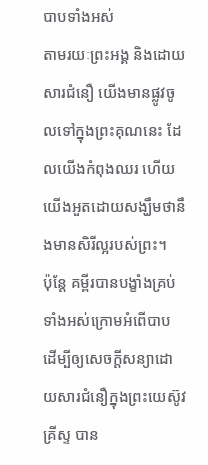បាបទាំងអស់
តាមរយៈព្រះអង្គ និងដោយសារជំនឿ យើងមានផ្លូវចូលទៅក្នុងព្រះគុណនេះ ដែលយើងកំពុងឈរ ហើយយើងអួតដោយសង្ឃឹមថានឹងមានសិរីល្អរបស់ព្រះ។
ប៉ុន្តែ គម្ពីរបានបង្ខាំងគ្រប់ទាំងអស់ក្រោមអំពើបាប ដើម្បីឲ្យសេចក្ដីសន្យាដោយសារជំនឿក្នុងព្រះយេស៊ូវគ្រីស្ទ បាន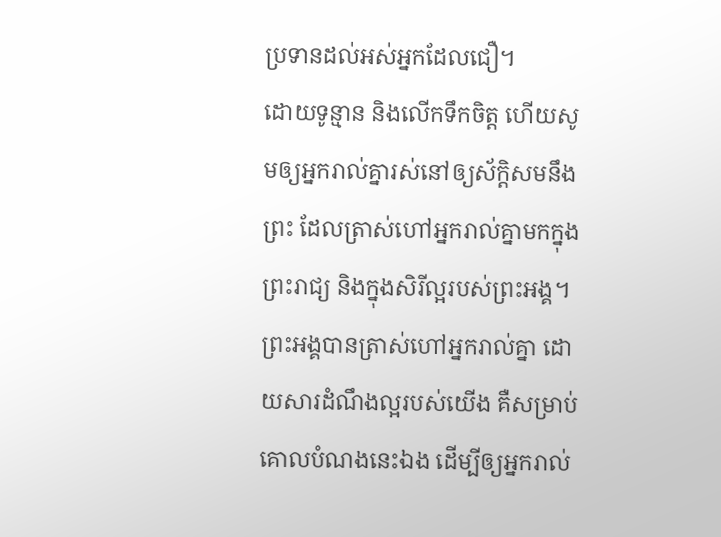ប្រទានដល់អស់អ្នកដែលជឿ។
ដោយទូន្មាន និងលើកទឹកចិត្ត ហើយសូមឲ្យអ្នករាល់គ្នារស់នៅឲ្យស័ក្តិសមនឹងព្រះ ដែលត្រាស់ហៅអ្នករាល់គ្នាមកក្នុងព្រះរាជ្យ និងក្នុងសិរីល្អរបស់ព្រះអង្គ។
ព្រះអង្គបានត្រាស់ហៅអ្នករាល់គ្នា ដោយសារដំណឹងល្អរបស់យើង គឺសម្រាប់គោលបំណងនេះឯង ដើម្បីឲ្យអ្នករាល់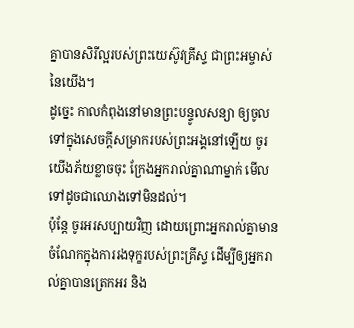គ្នាបានសិរីល្អរបស់ព្រះយេស៊ូវគ្រីស្ទ ជាព្រះអម្ចាស់នៃយើង។
ដូច្នេះ កាលកំពុងនៅមានព្រះបន្ទូលសន្យា ឲ្យចូលទៅក្នុងសេចក្ដីសម្រាករបស់ព្រះអង្គនៅឡើយ ចូរយើងភ័យខ្លាចចុះ ក្រែងអ្នករាល់គ្នាណាម្នាក់ មើលទៅដូចជាឈោងទៅមិនដល់។
ប៉ុន្តែ ចូរអរសប្បាយវិញ ដោយព្រោះអ្នករាល់គ្នាមានចំណែកក្នុងការរងទុក្ខរបស់ព្រះគ្រីស្ទ ដើម្បីឲ្យអ្នករាល់គ្នាបានត្រេកអរ និង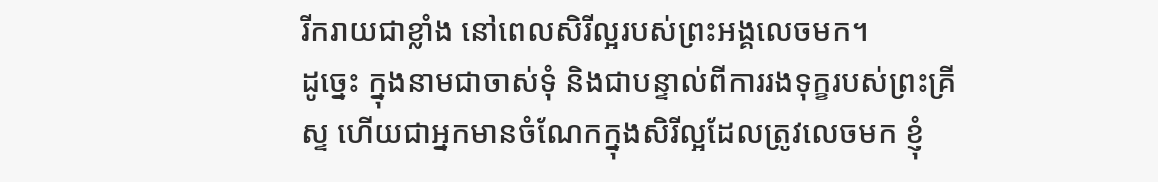រីករាយជាខ្លាំង នៅពេលសិរីល្អរបស់ព្រះអង្គលេចមក។
ដូច្នេះ ក្នុងនាមជាចាស់ទុំ និងជាបន្ទាល់ពីការរងទុក្ខរបស់ព្រះគ្រីស្ទ ហើយជាអ្នកមានចំណែកក្នុងសិរីល្អដែលត្រូវលេចមក ខ្ញុំ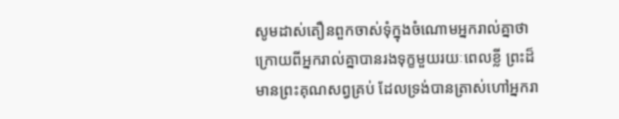សូមដាស់តឿនពួកចាស់ទុំក្នុងចំណោមអ្នករាល់គ្នាថា
ក្រោយពីអ្នករាល់គ្នាបានរងទុក្ខមួយរយៈពេលខ្លី ព្រះដ៏មានព្រះគុណសព្វគ្រប់ ដែលទ្រង់បានត្រាស់ហៅអ្នករា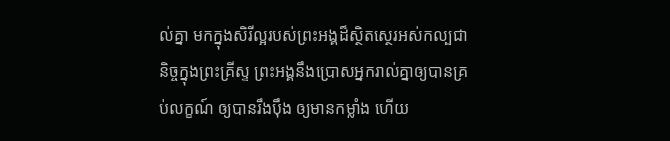ល់គ្នា មកក្នុងសិរីល្អរបស់ព្រះអង្គដ៏ស្ថិតស្ថេរអស់កល្បជានិច្ចក្នុងព្រះគ្រីស្ទ ព្រះអង្គនឹងប្រោសអ្នករាល់គ្នាឲ្យបានគ្រប់លក្ខណ៍ ឲ្យបានរឹងប៉ឹង ឲ្យមានកម្លាំង ហើយ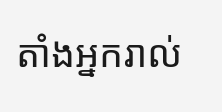តាំងអ្នករាល់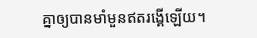គ្នាឲ្យបានមាំមួនឥតរង្គើឡើយ។